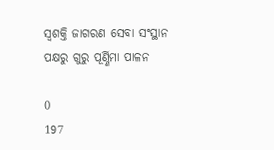ସ୍ୱଶକ୍ତି ଜାଗରଣ ସେବା ସଂସ୍ଥାନ ପକ୍ଷରୁ ଗୁରୁ ପୂର୍ଣ୍ଣିମା ପାଳନ

0
197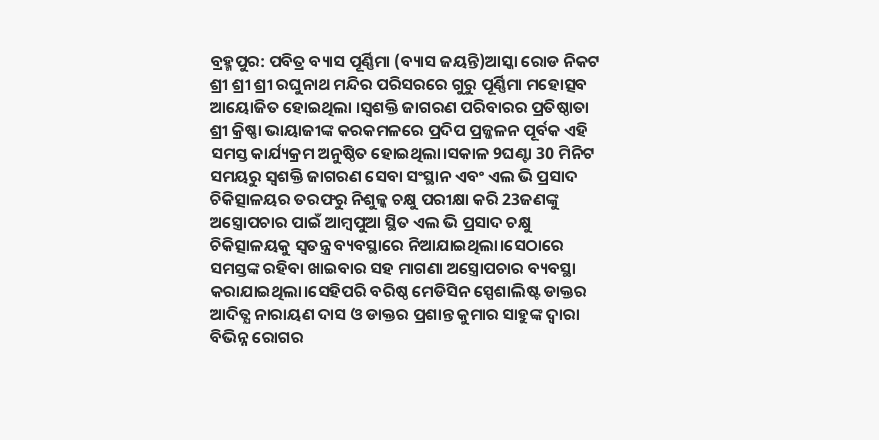ବ୍ରହ୍ମପୁର: ପବିତ୍ର ବ୍ୟାସ ପୂର୍ଣ୍ଣିମା (ବ୍ୟାସ ଜୟନ୍ତି)ଆସ୍କା ରୋଡ ନିକଟ ଶ୍ରୀ ଶ୍ରୀ ଶ୍ରୀ ରଘୁନାଥ ମନ୍ଦିର ପରିସରରେ ଗୁରୁ ପୂର୍ଣ୍ଣିମା ମହୋତ୍ସବ ଆୟୋଜିତ ହୋଇଥିଲା ।ସ୍ୱଶକ୍ତି ଜାଗରଣ ପରିବାରର ପ୍ରତିଷ୍ଠାତା ଶ୍ରୀ କ୍ରିଷ୍ଣା ଭାୟାଜୀଙ୍କ କରକମଳରେ ପ୍ରଦିପ ପ୍ରଜ୍ଜଳନ ପୂର୍ବକ ଏହି ସମସ୍ତ କାର୍ଯ୍ୟକ୍ରମ ଅନୁଷ୍ଠିତ ହୋଇଥିଲା।ସକାଳ 9ଘଣ୍ଟା 30 ମିନିଟ ସମୟରୁ ସ୍ୱଶକ୍ତି ଜାଗରଣ ସେବା ସଂସ୍ଥାନ ଏବଂ ଏଲ ଭି ପ୍ରସାଦ ଚିକିତ୍ସାଳୟର ତରଫରୁ ନିଶୁଳ୍କ ଚକ୍ଷୁ ପରୀକ୍ଷା କରି 23ଜଣଙ୍କୁ ଅସ୍ତ୍ରୋପଚାର ପାଇଁ ଆମ୍ବପୁଆ ସ୍ଥିତ ଏଲ ଭି ପ୍ରସାଦ ଚକ୍ଷୁ ଚିକିତ୍ସାଳୟକୁ ସ୍ବତନ୍ତ୍ର ବ୍ୟବସ୍ଥାରେ ନିଆଯାଇଥିଲା।ସେଠାରେ ସମସ୍ତଙ୍କ ରହିବା ଖାଇବାର ସହ ମାଗଣା ଅସ୍ତ୍ରୋପଚାର ବ୍ୟବସ୍ଥା କରାଯାଇଥିଲା।ସେହିପରି ବରିଷ୍ଠ ମେଡିସିନ ସ୍ପେଶାଲିଷ୍ଟ ଡାକ୍ତର ଆଦିତ୍ଯ ନାରାୟଣ ଦାସ ଓ ଡାକ୍ତର ପ୍ରଶାନ୍ତ କୁମାର ସାହୁଙ୍କ ଦ୍ବାରା ବିଭିନ୍ନ ରୋଗର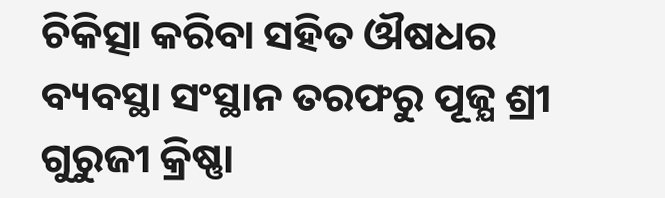ଚିକିତ୍ସା କରିବା ସହିତ ଔଷଧର ବ୍ୟବସ୍ଥା ସଂସ୍ଥାନ ତରଫରୁ ପୂଜ୍ଯ ଶ୍ରୀ ଗୁରୁଜୀ କ୍ରିଷ୍ଣା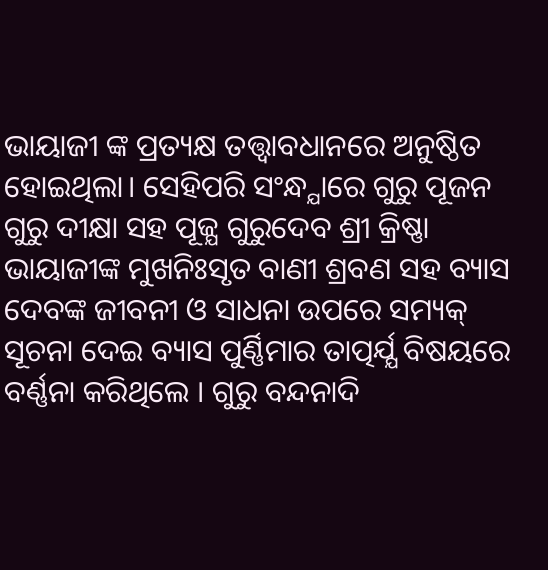ଭାୟାଜୀ ଙ୍କ ପ୍ରତ୍ୟକ୍ଷ ତତ୍ତ୍ବାବଧାନରେ ଅନୁଷ୍ଠିତ ହୋଇଥିଲା। ସେହିପରି ସଂନ୍ଧ୍ଯାରେ ଗୁରୁ ପୂଜନ ଗୁରୁ ଦୀକ୍ଷା ସହ ପୂଜ୍ଯ ଗୁରୁଦେବ ଶ୍ରୀ କ୍ରିଷ୍ଣା ଭାୟାଜୀଙ୍କ ମୁଖନିଃସୃତ ବାଣୀ ଶ୍ରବଣ ସହ ବ୍ୟାସ ଦେବଙ୍କ ଜୀବନୀ ଓ ସାଧନା ଉପରେ ସମ୍ୟକ୍ ସୂଚନା ଦେଇ ବ୍ୟାସ ପୁର୍ଣ୍ଣିମାର ତାତ୍ପର୍ଯ୍ଯ ବିଷୟରେ ବର୍ଣ୍ଣନା କରିଥିଲେ । ଗୁରୁ ବନ୍ଦନାଦି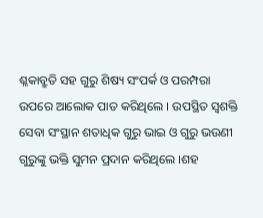ଶ୍ଳକାବ୍ରୁତି ସହ ଗୁରୁ ଶିଷ୍ୟ ସଂପର୍କ ଓ ପରମ୍ପରା ଉପରେ ଆଲୋକ ପାତ କରିଥିଲେ । ଉପସ୍ଥିତ ସ୍ୱଶକ୍ତି ସେବା ସଂସ୍ଥାନ ଶତାଧିକ ଗୁରୁ ଭାଇ ଓ ଗୁରୁ ଭଉଣୀ ଗୁରୁଙ୍କୁ ଭକ୍ତି ସୁମନ ପ୍ରଦାନ କରିଥିଲେ ।ଶହ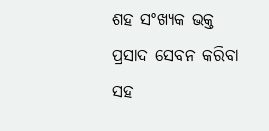ଶହ ସଂଖ୍ୟକ ଭକ୍ତ ପ୍ରସାଦ ସେବନ କରିବା ସହ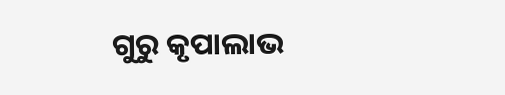ଗୁରୁ କୃପାଲାଭ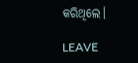କରିଥିଲେ।

LEAVE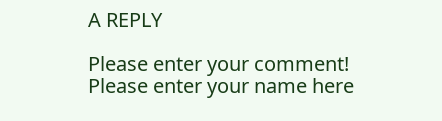A REPLY

Please enter your comment!
Please enter your name here